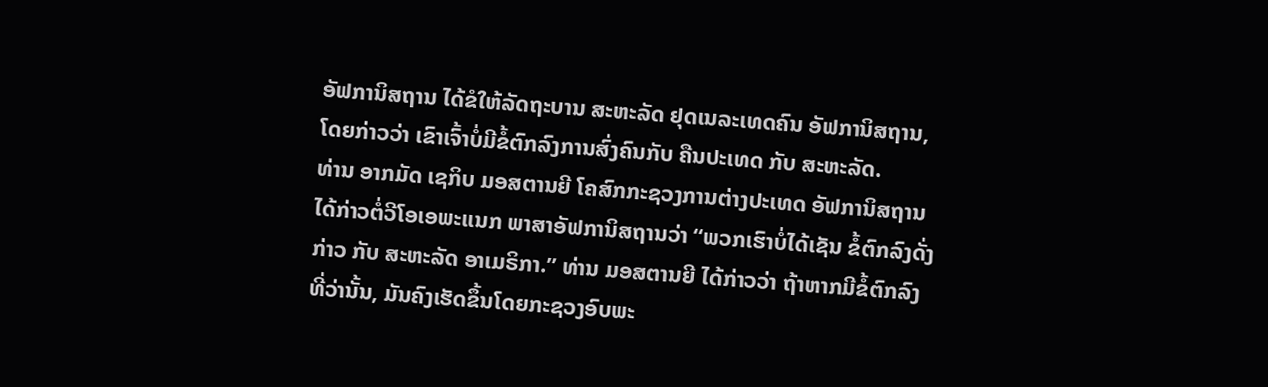ອັຟການິສຖານ ໄດ້ຂໍໃຫ້ລັດຖະບານ ສະຫະລັດ ຢຸດເນລະເທດຄົນ ອັຟການິສຖານ,
ໂດຍກ່າວວ່າ ເຂົາເຈົ້າບໍ່ມີຂໍ້ຕົກລົງການສົ່ງຄົນກັບ ຄືນປະເທດ ກັບ ສະຫະລັດ.
ທ່ານ ອາກມັດ ເຊກິບ ມອສຕານຍີ ໂຄສົກກະຊວງການຕ່າງປະເທດ ອັຟການິສຖານ
ໄດ້ກ່າວຕໍ່ວີໂອເອພະແນກ ພາສາອັຟການິສຖານວ່າ “ພວກເຮົາບໍ່ໄດ້ເຊັນ ຂໍ້ຕົກລົງດັ່ງ
ກ່າວ ກັບ ສະຫະລັດ ອາເມຣິກາ.” ທ່ານ ມອສຕານຍີ ໄດ້ກ່າວວ່າ ຖ້າຫາກມີຂໍ້ຕົກລົງ
ທີ່ວ່ານັ້ນ, ມັນຄົງເຮັດຂຶ້ນໂດຍກະຊວງອົບພະ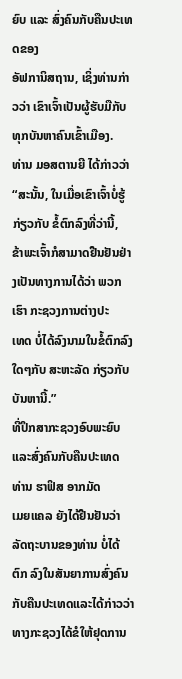ຍົບ ແລະ ສົ່ງຄົນກັບຄືນປະເທດຂອງ
ອັຟການິສຖານ, ເຊິ່ງທ່ານກ່າວວ່າ ເຂົາເຈົ້າເປັນຜູ້ຮັບມືກັບທຸກບັນຫາຄົນເຂົ້າເມືອງ.
ທ່ານ ມອສຕານຍີ ໄດ້ກ່າວວ່າ “ສະນັ້ນ, ໃນເມື່ອເຂົາເຈົ້າບໍ່ຮູ້ ກ່ຽວກັບ ຂໍ້ຕົກລົງທີ່ວ່ານີ້,
ຂ້າພະເຈົ້າກໍສາມາດຢືນຢັນຢ່າງເປັນທາງການໄດ້ວ່າ ພວກເຮົາ ກະຊວງການຕ່າງປະ
ເທດ ບໍ່ໄດ້ລົງນາມໃນຂໍ້ຕົກລົງໃດໆກັບ ສະຫະລັດ ກ່ຽວກັບ ບັນຫານີ້.”
ທີ່ປຶກສາກະຊວງອົບພະຍົບ ແລະສົ່ງຄົນກັບຄືນປະເທດ ທ່ານ ຮາຟິສ ອາກມັດ
ເມຍແຄລ ຍັງໄດ້ຢືນຢັນວ່າ ລັດຖະບານຂອງທ່ານ ບໍ່ໄດ້ຕົກ ລົງໃນສັນຍາການສົ່ງຄົນ
ກັບຄືນປະເທດແລະໄດ້ກ່າວວ່າ ທາງກະຊວງໄດ້ຂໍໃຫ້ຢຸດການ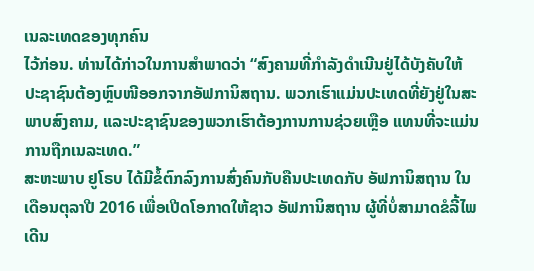ເນລະເທດຂອງທຸກຄົນ
ໄວ້ກ່ອນ. ທ່ານໄດ້ກ່າວໃນການສຳພາດວ່າ “ສົງຄາມທີ່ກຳລັງດຳເນີນຢູ່ໄດ້ບັງຄັບໃຫ້
ປະຊາຊົນຕ້ອງຫຼົບໜີອອກຈາກອັຟການິສຖານ. ພວກເຮົາແມ່ນປະເທດທີ່ຍັງຢູ່ໃນສະ
ພາບສົງຄາມ, ແລະປະຊາຊົນຂອງພວກເຮົາຕ້ອງການການຊ່ວຍເຫຼືອ ແທນທີ່ຈະແມ່ນ
ການຖືກເນລະເທດ.”
ສະຫະພາບ ຢູໂຣບ ໄດ້ມີຂໍ້ຕົກລົງການສົ່ງຄົນກັບຄືນປະເທດກັບ ອັຟການິສຖານ ໃນ
ເດືອນຕຸລາປີ 2016 ເພື່ອເປີດໂອກາດໃຫ້ຊາວ ອັຟການິສຖານ ຜູ້ທີ່ບໍ່ສາມາດຂໍລີ້ໄພ
ເດີນ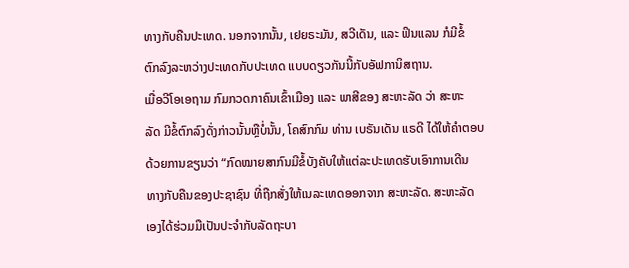ທາງກັບຄືນປະເທດ. ນອກຈາກນັ້ນ, ເຢຍຣະມັນ, ສວີເດັນ, ແລະ ຟິນແລນ ກໍມີຂໍ້
ຕົກລົງລະຫວ່າງປະເທດກັບປະເທດ ແບບດຽວກັນນີ້ກັບອັຟການິສຖານ.
ເມື່ອວີໂອເອຖາມ ກົມກວດກາຄົນເຂົ້າເມືອງ ແລະ ພາສີຂອງ ສະຫະລັດ ວ່າ ສະຫະ
ລັດ ມີຂໍ້ຕົກລົງດັ່ງກ່າວນັ້ນຫຼືບໍ່ນັ້ນ, ໂຄສົກກົມ ທ່ານ ເບຣັນເດັນ ແຣດີ ໄດ້ໃຫ້ຄຳຕອບ
ດ້ວຍການຂຽນວ່າ “ກົດໝາຍສາກົນມີຂໍ້ບັງຄັບໃຫ້ແຕ່ລະປະເທດຮັບເອົາການເດີນ
ທາງກັບຄືນຂອງປະຊາຊົນ ທີ່ຖືກສັ່ງໃຫ້ເນລະເທດອອກຈາກ ສະຫະລັດ. ສະຫະລັດ
ເອງໄດ້ຮ່ວມມືເປັນປະຈຳກັບລັດຖະບາ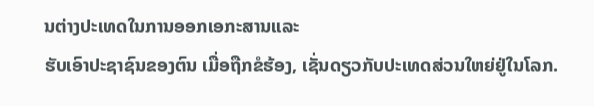ນຕ່າງປະເທດໃນການອອກເອກະສານແລະ
ຮັບເອົາປະຊາຊົນຂອງຕົນ ເມື່ອຖືກຂໍຮ້ອງ, ເຊັ່ນດຽວກັບປະເທດສ່ວນໃຫຍ່ຢູ່ໃນໂລກ.